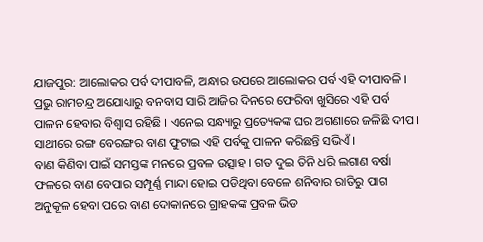ଯାଜପୁର: ଆଲୋକର ପର୍ବ ଦୀପାବଳି, ଅନ୍ଧାର ଉପରେ ଆଲୋକର ପର୍ବ ଏହି ଦୀପାବଳି । ପ୍ରଭୁ ରାମଚନ୍ଦ୍ର ଅଯୋଧ୍ୟାରୁ ବନବାସ ସାରି ଆଜିର ଦିନରେ ଫେରିବା ଖୁସିରେ ଏହି ପର୍ବ ପାଳନ ହେବାର ବିଶ୍ବାସ ରହିଛି । ଏନେଇ ସନ୍ଧ୍ୟାରୁ ପ୍ରତ୍ୟେକଙ୍କ ଘର ଅଗଣାରେ ଜଳିଛି ଦୀପ। ସାଥୀରେ ରଙ୍ଗ ବେରଙ୍ଗର ବାଣ ଫୁଟାଇ ଏହି ପର୍ବକୁ ପାଳନ କରିଛନ୍ତି ସଭିଏଁ ।
ବାଣ କିଣିବା ପାଇଁ ସମସ୍ତଙ୍କ ମନରେ ପ୍ରବଳ ଉତ୍ସାହ । ଗତ ଦୁଇ ତିନି ଧରି ଲଗାଣ ବର୍ଷା ଫଳରେ ବାଣ ବେପାର ସମ୍ପୂର୍ଣ୍ଣ ମାନ୍ଦା ହୋଇ ପଡିଥିବା ବେଳେ ଶନିବାର ରାତିରୁ ପାଗ ଅନୁକୂଳ ହେବା ପରେ ବାଣ ଦୋକାନରେ ଗ୍ରାହକଙ୍କ ପ୍ରବଳ ଭିଡ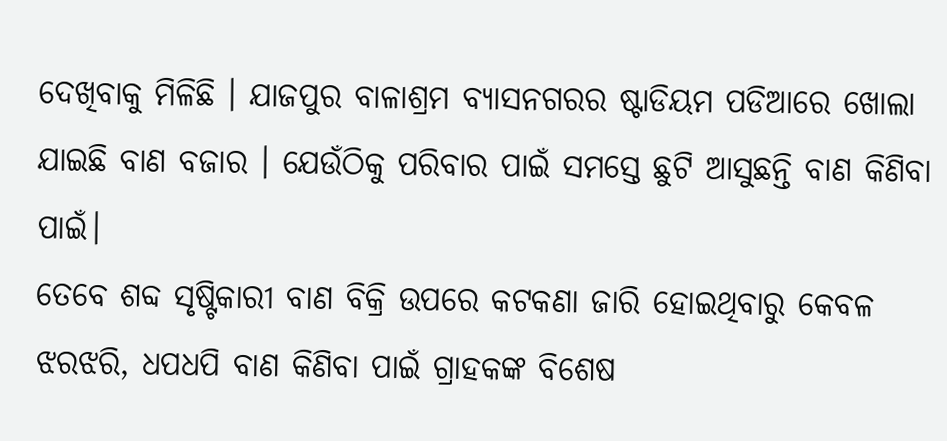ଦେଖିବାକୁ ମିଳିଛି । ଯାଜପୁର ବାଳାଶ୍ରମ ବ୍ୟାସନଗରର ଷ୍ଟାଡିୟମ ପଡିଆରେ ଖୋଲା ଯାଇଛି ବାଣ ବଜାର । ଯେଉଁଠିକୁ ପରିବାର ପାଇଁ ସମସ୍ତେ ଛୁଟି ଆସୁଛନ୍ତି ବାଣ କିଣିବା ପାଇଁ।
ତେବେ ଶବ୍ଦ ସୃଷ୍ଟିକାରୀ ବାଣ ବିକ୍ରି ଉପରେ କଟକଣା ଜାରି ହୋଇଥିବାରୁ କେବଳ ଝରଝରି, ଧପଧପି ବାଣ କିଣିବା ପାଇଁ ଗ୍ରାହକଙ୍କ ବିଶେଷ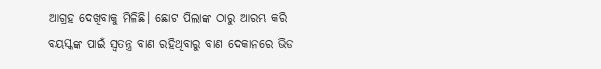ଆଗ୍ରହ ଦେଖିବାକୁ ମିଳିଛି। ଛୋଟ ପିଲାଙ୍କ ଠାରୁ ଆରମ୍ଭ କରି ବୟସ୍କଙ୍କ ପାଇଁ ସ୍ବତନ୍ତ୍ର ବାଣ ରହିଥିବାରୁ ବାଣ ଦେକାନରେ ଭିଡ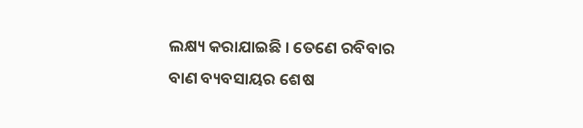ଲକ୍ଷ୍ୟ କରାଯାଇଛି । ତେଣେ ରବିବାର ବାଣ ବ୍ୟବସାୟର ଶେଷ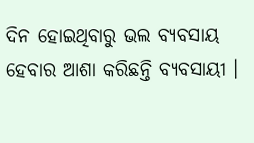ଦିନ ହୋଇଥିବାରୁ ଭଲ ବ୍ୟବସାୟ ହେବାର ଆଶା କରିଛନ୍ତି ବ୍ୟବସାୟୀ ।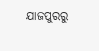ଯାଜପୁରରୁ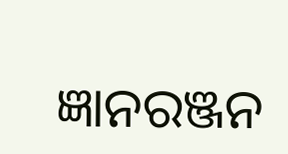ଜ୍ଞାନରଞ୍ଜନ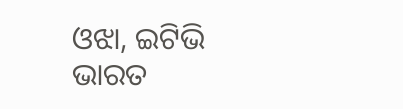ଓଝା, ଇଟିଭି ଭାରତ